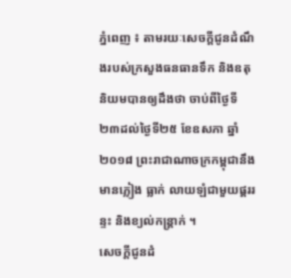ភ្នំពេញ ៖ តាមរយៈសេចក្តីជូនដំណឹងរបស់ក្រសួងធនធានទឹក និងឧតុនិយមបានឲ្យដឹងថា ចាប់ពីថ្ងៃទី២៣ដល់ថ្ងៃទី២៥ ខែឧសភា ឆ្នាំ២០១៨ ព្រះរាជាណាចក្រកម្ពុជានឹងមានភ្លៀង ធ្លាក់ លាយឡំជាមួយផ្គររន្ទះ និងខ្យល់កន្ត្រាក់ ។
សេចក្តីជូនដំ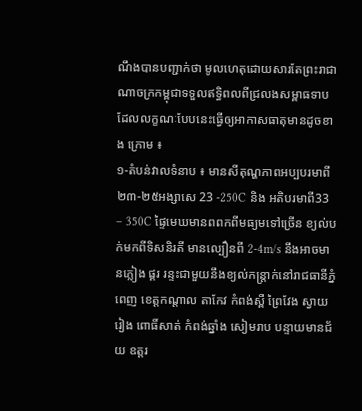ណឹងបានបញ្ជាក់ថា មូលហេតុដោយសារតែព្រះរាជាណាចក្រកម្ពុជាទទួលឥទ្ធិពលពីជ្រលងសម្ពាធទាប ដែលលក្ខណៈបែបនេះធ្វើឲ្យអាកាសធាតុមានដូចខាង ក្រោម ៖
១-តំបន់វាលទំនាប ៖ មានសីតុណ្ហភាពអប្បបរមាពី២៣-២៥អង្សាសេ 23 -250C និង អតិបរមាពី33 – 350C ផ្ទៃមេឃមានពពកពីមធ្យមទៅច្រើន ខ្យល់បក់មកពីទិសនិរតី មានល្បឿនពី 2-4m/s នឹងអាចមានភ្លៀង ផ្គរ រន្ទះជាមួយនឹងខ្យល់កន្ត្រាក់នៅរាជធានីភ្នំពេញ ខេត្តកណ្តាល តាកែវ កំពង់ស្ពឺ ព្រៃវែង ស្វាយរៀង ពោធិ៍សាត់ កំពង់ឆ្នាំង សៀមរាប បន្ទាយមានជ័យ ឧត្តរ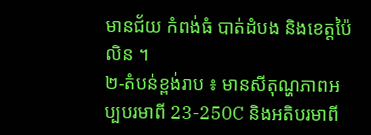មានជ័យ កំពង់ធំ បាត់ដំបង និងខេត្តប៉ៃលិន ។
២-តំបន់ខ្ពង់រាប ៖ មានសីតុណ្ហភាពអប្បបរមាពី 23-250C និងអតិបរមាពី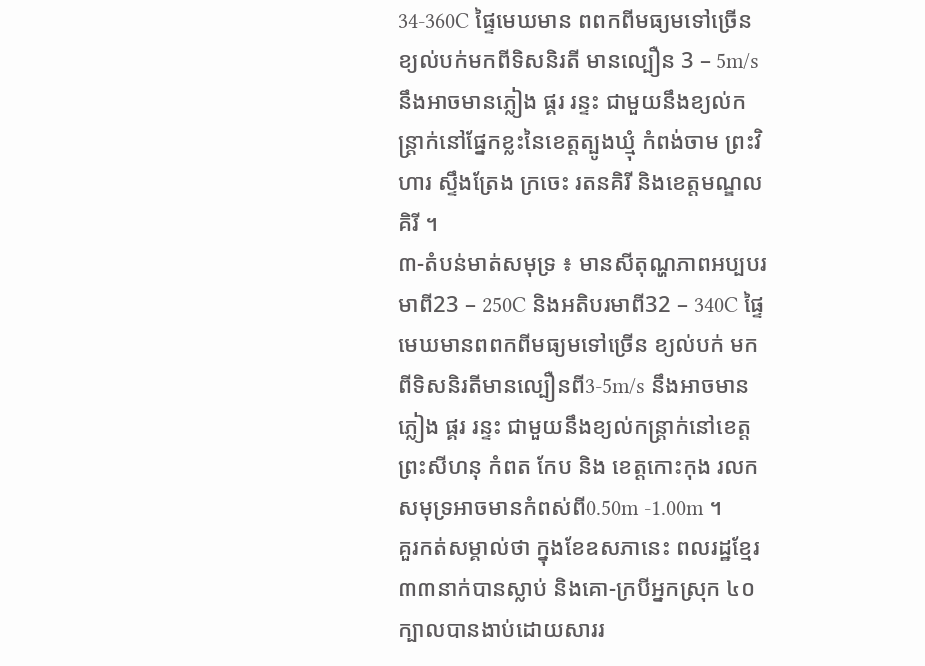34-360C ផ្ទៃមេឃមាន ពពកពីមធ្យមទៅច្រើន ខ្យល់បក់មកពីទិសនិរតី មានល្បឿន 3 – 5m/s នឹងអាចមានភ្លៀង ផ្គរ រន្ទះ ជាមួយនឹងខ្យល់កន្ត្រាក់នៅផ្នែកខ្លះនៃខេត្តត្បូងឃ្មុំ កំពង់ចាម ព្រះវិហារ ស្ទឹងត្រែង ក្រចេះ រតនគិរី និងខេត្តមណ្ឌលគិរី ។
៣-តំបន់មាត់សមុទ្រ ៖ មានសីតុណ្ហភាពអប្បបរមាពី23 – 250C និងអតិបរមាពី32 – 340C ផ្ទៃមេឃមានពពកពីមធ្យមទៅច្រើន ខ្យល់បក់ មកពីទិសនិរតីមានល្បឿនពី3-5m/s នឹងអាចមានភ្លៀង ផ្គរ រន្ទះ ជាមួយនឹងខ្យល់កន្ត្រាក់នៅខេត្ត ព្រះសីហនុ កំពត កែប និង ខេត្តកោះកុង រលកសមុទ្រអាចមានកំពស់ពី0.50m -1.00m ។
គួរកត់សម្គាល់ថា ក្នុងខែឧសភានេះ ពលរដ្ឋខ្មែរ៣៣នាក់បានស្លាប់ និងគោ-ក្របីអ្នកស្រុក ៤០ក្បាលបានងាប់ដោយសាររ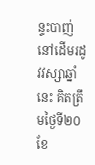ន្ទះបាញ់ នៅដើមរដូវវស្សាឆ្នាំនេះ គិតត្រឹមថ្ងៃទី២០ ខែ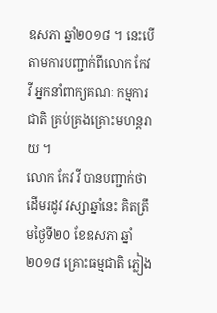ឧសភា ឆ្នាំ២០១៨ ។ នេះបើតាមការបញ្ជាក់ពីលោក កែវ វី អ្នកនាំពាក្យគណៈ កម្មការជាតិ គ្រប់គ្រងគ្រោះមហន្តរាយ ។
លោក កែវ វី បានបញ្ជាក់ថា ដើមរដូវ វស្សាឆ្នាំនេះ គិតត្រឹមថ្ងៃទី២០ ខែឧសភា ឆ្នាំ២០១៨ គ្រោះធម្មជាតិ ភ្លៀង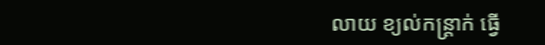លាយ ខ្យល់កន្ត្រាក់ ធ្វើ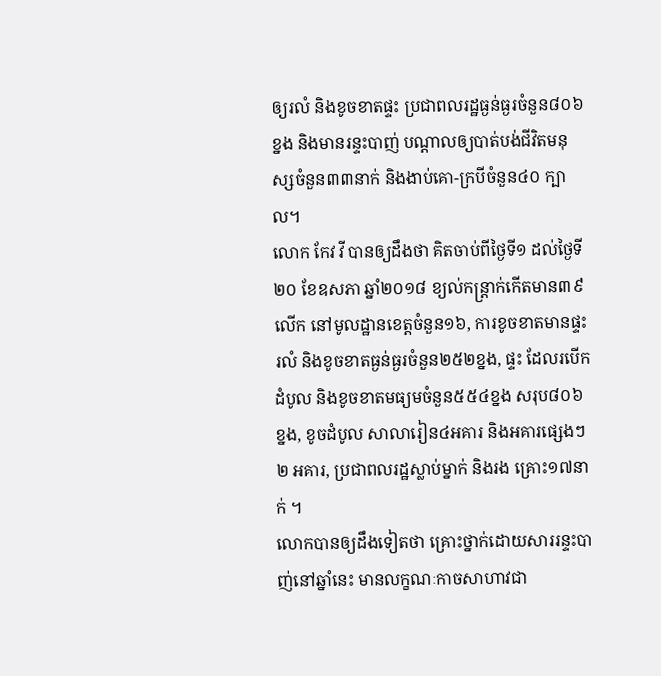ឲ្យរលំ និងខូចខាតផ្ទះ ប្រជាពលរដ្ឋធ្ងន់ធ្ងរចំនួន៨០៦ខ្នង និងមានរន្ទះបាញ់ បណ្តាលឲ្យបាត់បង់ជីវិតមនុស្សចំនួន៣៣នាក់ និងងាប់គោ-ក្របីចំនួន៤០ ក្បាល។
លោក កែវ វី បានឲ្យដឹងថា គិតចាប់ពីថ្ងៃទី១ ដល់ថ្ងៃទី២០ ខែឧសភា ឆ្នាំ២០១៨ ខ្យល់កន្ត្រាក់កើតមាន៣៩លើក នៅមូលដ្ឋានខេត្តចំនួន១៦, ការខូចខាតមានផ្ទះរលំ និងខូចខាតធ្ងន់ធ្ងរចំនួន២៥២ខ្នង, ផ្ទះ ដែលរបើកដំបូល និងខូចខាតមធ្យមចំនួន៥៥៤ខ្នង សរុប៨០៦ខ្នង, ខូចដំបូល សាលារៀន៤អគារ និងអគារផ្សេងៗ ២ អគារ, ប្រជាពលរដ្ឋស្លាប់ម្នាក់ និងរង គ្រោះ១៧នាក់ ។
លោកបានឲ្យដឹងទៀតថា គ្រោះថ្នាក់ដោយសាររន្ទះបាញ់នៅឆ្នាំនេះ មានលក្ខណៈកាចសាហាវជា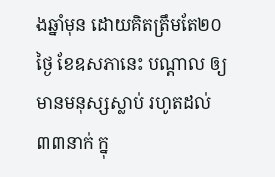ងឆ្នាំមុន ដោយគិតត្រឹមតែ២០ថ្ងៃ ខែឧសភានេះ បណ្តាល ឲ្យមានមនុស្សស្លាប់ រហូតដល់៣៣នាក់ ក្នុ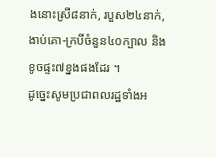ងនោះស្រី៨នាក់, របួស២៤នាក់, ងាប់គោ-ក្របីចំនួន៤០ក្បាល និងខូចផ្ទះ៧ខ្នងផងដែរ ។
ដូច្នេះសូមប្រជាពលរដ្ឋទាំងអ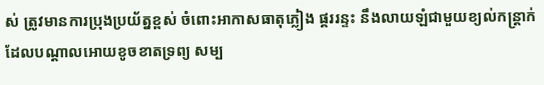ស់ ត្រូវមានការប្រុងប្រយ័ត្នខ្ពស់ ចំពោះអាកាសធាតុភ្លៀង ផ្គររន្ទះ នឹងលាយឡំជាមួយខ្យល់កន្រ្តាក់ ដែលបណ្តាលអោយខូចខាតទ្រព្យ សម្ប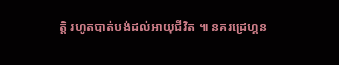ត្តិ រហូតបាត់បង់ដល់អាយុជីវិត ៕ នគរដ្រេហ្គន